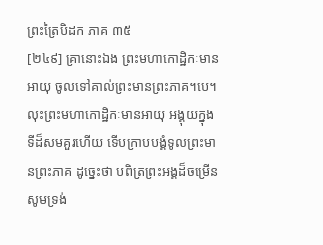ព្រះត្រៃបិដក ភាគ ៣៥
[២៤៩] គ្រានោះឯង ព្រះមហាកោដ្ឋិកៈមានអាយុ ចូលទៅគាល់ព្រះមានព្រះភាគ។បេ។ លុះព្រះមហាកោដ្ឋិកៈមានអាយុ អង្គុយក្នុងទីដ៏សមគួរហើយ ទើបក្រាបបង្គំទូលព្រះមានព្រះភាគ ដូច្នេះថា បពិត្រព្រះអង្គដ៏ចម្រើន សូមទ្រង់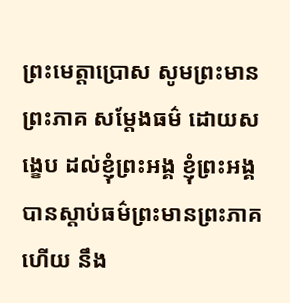ព្រះមេត្តាប្រោស សូមព្រះមានព្រះភាគ សម្តែងធម៌ ដោយសង្ខេប ដល់ខ្ញុំព្រះអង្គ ខ្ញុំព្រះអង្គ បានស្តាប់ធម៌ព្រះមានព្រះភាគហើយ នឹង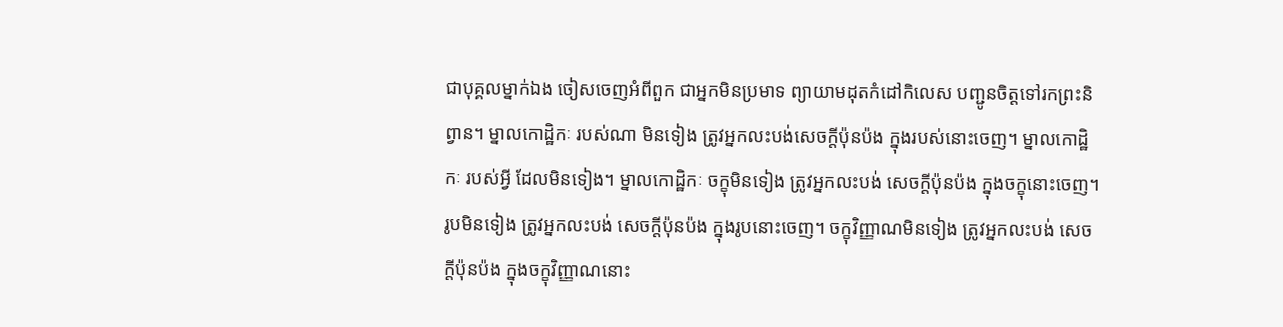ជាបុគ្គលម្នាក់ឯង ចៀសចេញអំពីពួក ជាអ្នកមិនប្រមាទ ព្យាយាមដុតកំដៅកិលេស បញ្ជូនចិត្តទៅរកព្រះនិព្វាន។ ម្នាលកោដ្ឋិកៈ របស់ណា មិនទៀង ត្រូវអ្នកលះបង់សេចក្តីប៉ុនប៉ង ក្នុងរបស់នោះចេញ។ ម្នាលកោដ្ឋិកៈ របស់អ្វី ដែលមិនទៀង។ ម្នាលកោដ្ឋិកៈ ចក្ខុមិនទៀង ត្រូវអ្នកលះបង់ សេចក្តីប៉ុនប៉ង ក្នុងចក្ខុនោះចេញ។ រូបមិនទៀង ត្រូវអ្នកលះបង់ សេចក្តីប៉ុនប៉ង ក្នុងរូបនោះចេញ។ ចក្ខុវិញ្ញាណមិនទៀង ត្រូវអ្នកលះបង់ សេចក្តីប៉ុនប៉ង ក្នុងចក្ខុវិញ្ញាណនោះ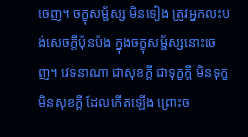ចេញ។ ចក្ខុសម្ផ័ស្ស មិនទៀង ត្រូវអ្នកលះបង់សេចក្តីប៉ុនប៉ង ក្នុងចក្ខុសម្ផ័ស្សនោះចេញ។ វេទនាណា ជាសុខក្តី ជាទុក្ខក្តី មិនទុក្ខមិនសុខក្តី ដែលកើតឡើង ព្រោះច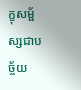ក្ខុសម្ផ័ស្សជាបច្ច័យ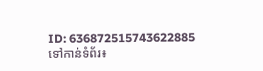ID: 636872515743622885
ទៅកាន់ទំព័រ៖